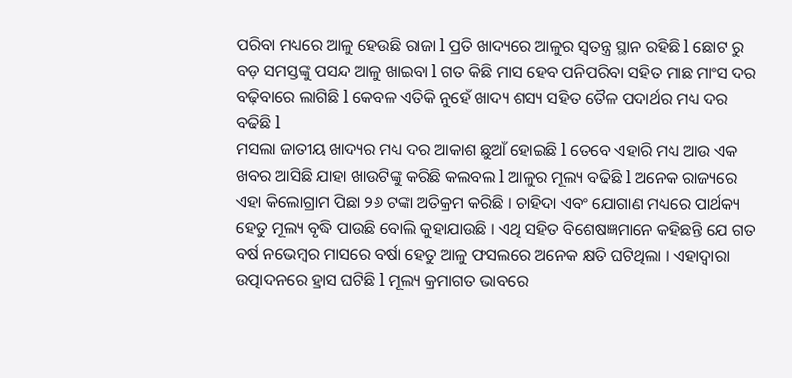ପରିବା ମଧ୍ୟରେ ଆଳୁ ହେଉଛି ରାଜା l ପ୍ରତି ଖାଦ୍ୟରେ ଆଳୁର ସ୍ୱତନ୍ତ୍ର ସ୍ଥାନ ରହିଛି l ଛୋଟ ରୁ ବଡ଼ ସମସ୍ତଙ୍କୁ ପସନ୍ଦ ଆଳୁ ଖାଇବା l ଗତ କିଛି ମାସ ହେବ ପନିପରିବା ସହିତ ମାଛ ମାଂସ ଦର ବଢ଼ିବାରେ ଲାଗିଛି l କେବଳ ଏତିକି ନୁହେଁ ଖାଦ୍ୟ ଶସ୍ୟ ସହିତ ତୈଳ ପଦାର୍ଥର ମଧ୍ୟ ଦର ବଢିଛି l
ମସଲା ଜାତୀୟ ଖାଦ୍ୟର ମଧ୍ୟ ଦର ଆକାଶ ଛୁଆଁ ହୋଇଛି l ତେବେ ଏହାରି ମଧ୍ୟ ଆଉ ଏକ ଖବର ଆସିଛି ଯାହା ଖାଉଟିଙ୍କୁ କରିଛି କଲବଲ l ଆଳୁର ମୂଲ୍ୟ ବଢିଛି l ଅନେକ ରାଜ୍ୟରେ ଏହା କିଲୋଗ୍ରାମ ପିଛା ୨୬ ଟଙ୍କା ଅତିକ୍ରମ କରିଛି । ଚାହିଦା ଏବଂ ଯୋଗାଣ ମଧ୍ୟରେ ପାର୍ଥକ୍ୟ ହେତୁ ମୂଲ୍ୟ ବୃଦ୍ଧି ପାଉଛି ବୋଲି କୁହାଯାଉଛି । ଏଥି ସହିତ ବିଶେଷଜ୍ଞମାନେ କହିଛନ୍ତି ଯେ ଗତ ବର୍ଷ ନଭେମ୍ବର ମାସରେ ବର୍ଷା ହେତୁ ଆଳୁ ଫସଲରେ ଅନେକ କ୍ଷତି ଘଟିଥିଲା । ଏହାଦ୍ୱାରା ଉତ୍ପାଦନରେ ହ୍ରାସ ଘଟିଛି l ମୂଲ୍ୟ କ୍ରମାଗତ ଭାବରେ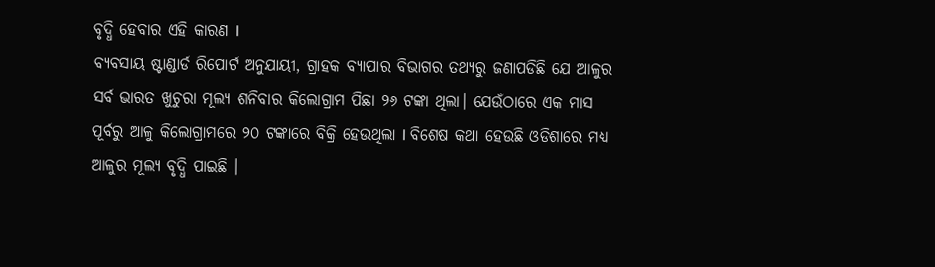ବୃଦ୍ଧି ହେବାର ଏହି କାରଣ l
ବ୍ୟବସାୟ ଷ୍ଟାଣ୍ଡାର୍ଡ ରିପୋର୍ଟ ଅନୁଯାୟୀ, ଗ୍ରାହକ ବ୍ୟାପାର ବିଭାଗର ତଥ୍ୟରୁ ଜଣାପଡିଛି ଯେ ଆଳୁର ସର୍ବ ଭାରତ ଖୁଚୁରା ମୂଲ୍ୟ ଶନିବାର କିଲୋଗ୍ରାମ ପିଛା ୨୬ ଟଙ୍କା ଥିଲା। ଯେଉଁଠାରେ ଏକ ମାସ ପୂର୍ବରୁ ଆଳୁ କିଲୋଗ୍ରାମରେ ୨୦ ଟଙ୍କାରେ ବିକ୍ରି ହେଉଥିଲା l ବିଶେଷ କଥା ହେଉଛି ଓଡିଶାରେ ମଧ୍ୟ ଆଳୁର ମୂଲ୍ୟ ବୃଦ୍ଧି ପାଇଛି ।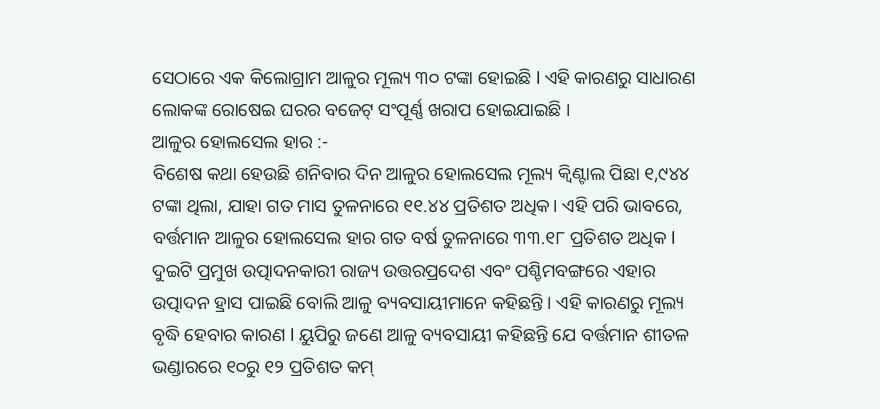ସେଠାରେ ଏକ କିଲୋଗ୍ରାମ ଆଳୁର ମୂଲ୍ୟ ୩୦ ଟଙ୍କା ହୋଇଛି l ଏହି କାରଣରୁ ସାଧାରଣ ଲୋକଙ୍କ ରୋଷେଇ ଘରର ବଜେଟ୍ ସଂପୂର୍ଣ୍ଣ ଖରାପ ହୋଇଯାଇଛି ।
ଆଳୁର ହୋଲସେଲ ହାର :-
ବିଶେଷ କଥା ହେଉଛି ଶନିବାର ଦିନ ଆଳୁର ହୋଲସେଲ ମୂଲ୍ୟ କ୍ୱିଣ୍ଟାଲ ପିଛା ୧,୯୪୪ ଟଙ୍କା ଥିଲା, ଯାହା ଗତ ମାସ ତୁଳନାରେ ୧୧.୪୪ ପ୍ରତିଶତ ଅଧିକ। ଏହି ପରି ଭାବରେ, ବର୍ତ୍ତମାନ ଆଳୁର ହୋଲସେଲ ହାର ଗତ ବର୍ଷ ତୁଳନାରେ ୩୩.୧୮ ପ୍ରତିଶତ ଅଧିକ l ଦୁଇଟି ପ୍ରମୁଖ ଉତ୍ପାଦନକାରୀ ରାଜ୍ୟ ଉତ୍ତରପ୍ରଦେଶ ଏବଂ ପଶ୍ଚିମବଙ୍ଗରେ ଏହାର ଉତ୍ପାଦନ ହ୍ରାସ ପାଇଛି ବୋଲି ଆଳୁ ବ୍ୟବସାୟୀମାନେ କହିଛନ୍ତି । ଏହି କାରଣରୁ ମୂଲ୍ୟ ବୃଦ୍ଧି ହେବାର କାରଣ l ୟୁପିରୁ ଜଣେ ଆଳୁ ବ୍ୟବସାୟୀ କହିଛନ୍ତି ଯେ ବର୍ତ୍ତମାନ ଶୀତଳ ଭଣ୍ଡାରରେ ୧୦ରୁ ୧୨ ପ୍ରତିଶତ କମ୍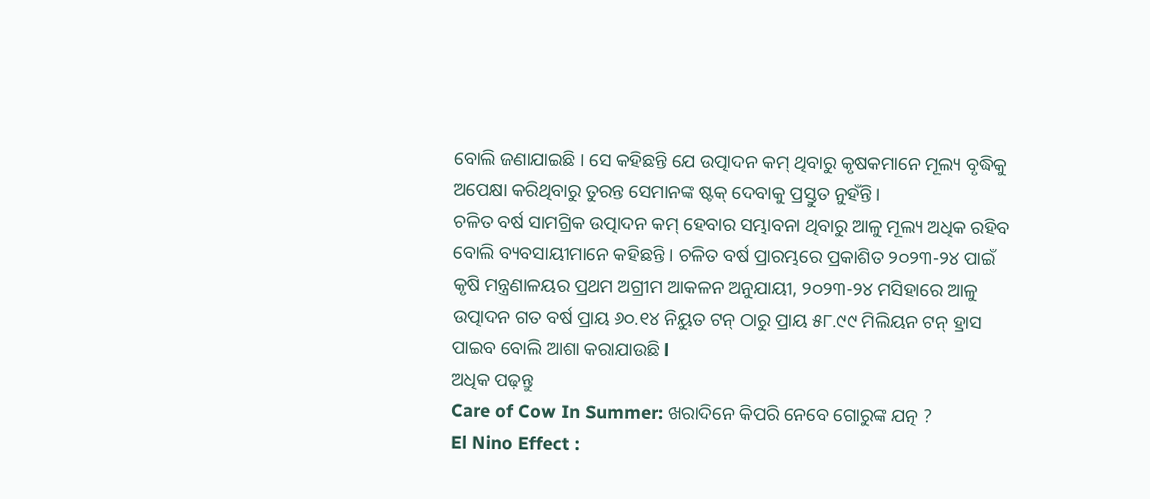ବୋଲି ଜଣାଯାଇଛି । ସେ କହିଛନ୍ତି ଯେ ଉତ୍ପାଦନ କମ୍ ଥିବାରୁ କୃଷକମାନେ ମୂଲ୍ୟ ବୃଦ୍ଧିକୁ ଅପେକ୍ଷା କରିଥିବାରୁ ତୁରନ୍ତ ସେମାନଙ୍କ ଷ୍ଟକ୍ ଦେବାକୁ ପ୍ରସ୍ତୁତ ନୁହଁନ୍ତି।
ଚଳିତ ବର୍ଷ ସାମଗ୍ରିକ ଉତ୍ପାଦନ କମ୍ ହେବାର ସମ୍ଭାବନା ଥିବାରୁ ଆଳୁ ମୂଲ୍ୟ ଅଧିକ ରହିବ ବୋଲି ବ୍ୟବସାୟୀମାନେ କହିଛନ୍ତି । ଚଳିତ ବର୍ଷ ପ୍ରାରମ୍ଭରେ ପ୍ରକାଶିତ ୨୦୨୩-୨୪ ପାଇଁ କୃଷି ମନ୍ତ୍ରଣାଳୟର ପ୍ରଥମ ଅଗ୍ରୀମ ଆକଳନ ଅନୁଯାୟୀ, ୨୦୨୩-୨୪ ମସିହାରେ ଆଳୁ ଉତ୍ପାଦନ ଗତ ବର୍ଷ ପ୍ରାୟ ୬୦.୧୪ ନିୟୁତ ଟନ୍ ଠାରୁ ପ୍ରାୟ ୫୮.୯୯ ମିଲିୟନ ଟନ୍ ହ୍ରାସ ପାଇବ ବୋଲି ଆଶା କରାଯାଉଛି l
ଅଧିକ ପଢ଼ନ୍ତୁ
Care of Cow In Summer: ଖରାଦିନେ କିପରି ନେବେ ଗୋରୁଙ୍କ ଯତ୍ନ ?
El Nino Effect :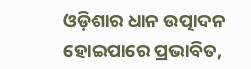ଓଡ଼ିଶାର ଧାନ ଉତ୍ପାଦନ ହୋଇପାରେ ପ୍ରଭାବିତ,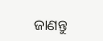ଜାଣନ୍ତୁ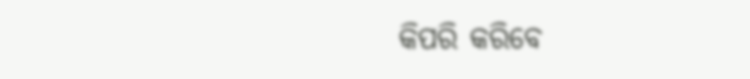କିପରି କରିବେ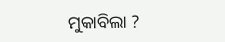ମୁକାବିଲା ?